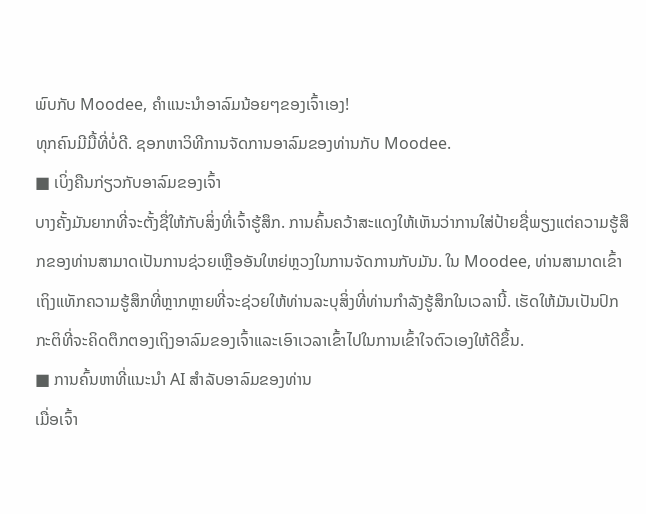ພົບກັບ Moodee, ຄຳແນະນຳອາລົມນ້ອຍໆຂອງເຈົ້າເອງ!
ທຸກຄົນມີມື້ທີ່ບໍ່ດີ. ຊອກຫາວິທີການຈັດການອາລົມຂອງທ່ານກັບ Moodee.
■ ເບິ່ງຄືນກ່ຽວກັບອາລົມຂອງເຈົ້າ
ບາງຄັ້ງມັນຍາກທີ່ຈະຕັ້ງຊື່ໃຫ້ກັບສິ່ງທີ່ເຈົ້າຮູ້ສຶກ. ການຄົ້ນຄວ້າສະແດງໃຫ້ເຫັນວ່າການໃສ່ປ້າຍຊື່ພຽງແຕ່ຄວາມຮູ້ສຶກຂອງທ່ານສາມາດເປັນການຊ່ວຍເຫຼືອອັນໃຫຍ່ຫຼວງໃນການຈັດການກັບມັນ. ໃນ Moodee, ທ່ານສາມາດເຂົ້າເຖິງແທັກຄວາມຮູ້ສຶກທີ່ຫຼາກຫຼາຍທີ່ຈະຊ່ວຍໃຫ້ທ່ານລະບຸສິ່ງທີ່ທ່ານກໍາລັງຮູ້ສຶກໃນເວລານີ້. ເຮັດໃຫ້ມັນເປັນປົກກະຕິທີ່ຈະຄິດຕຶກຕອງເຖິງອາລົມຂອງເຈົ້າແລະເອົາເວລາເຂົ້າໄປໃນການເຂົ້າໃຈຕົວເອງໃຫ້ດີຂຶ້ນ.
■ ການຄົ້ນຫາທີ່ແນະນໍາ AI ສໍາລັບອາລົມຂອງທ່ານ
ເມື່ອເຈົ້າ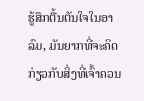ຮູ້ສຶກຕື້ນຕັນໃຈໃນອາລົມ, ມັນຍາກທີ່ຈະຄິດກ່ຽວກັບສິ່ງທີ່ເຈົ້າຄວນ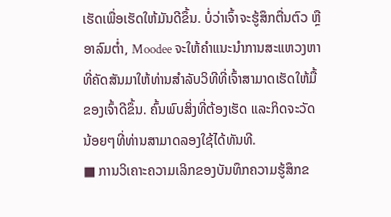ເຮັດເພື່ອເຮັດໃຫ້ມັນດີຂຶ້ນ. ບໍ່ວ່າເຈົ້າຈະຮູ້ສຶກຕື່ນຕົວ ຫຼື ອາລົມຕໍ່າ, Moodee ຈະໃຫ້ຄຳແນະນຳການສະແຫວງຫາທີ່ຄັດສັນມາໃຫ້ທ່ານສຳລັບວິທີທີ່ເຈົ້າສາມາດເຮັດໃຫ້ມື້ຂອງເຈົ້າດີຂຶ້ນ. ຄົ້ນພົບສິ່ງທີ່ຕ້ອງເຮັດ ແລະກິດຈະວັດນ້ອຍໆທີ່ທ່ານສາມາດລອງໃຊ້ໄດ້ທັນທີ.
■ ການວິເຄາະຄວາມເລິກຂອງບັນທຶກຄວາມຮູ້ສຶກຂ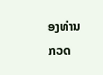ອງທ່ານ
ກວດ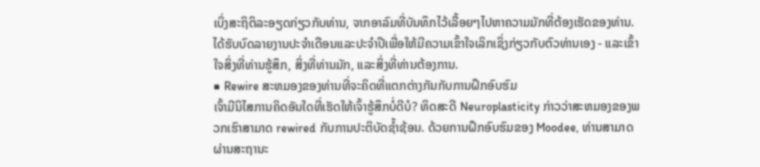ເບິ່ງສະຖິຕິລະອຽດກ່ຽວກັບທ່ານ, ຈາກອາລົມທີ່ບັນທຶກໄວ້ເລື້ອຍໆໄປຫາຄວາມມັກທີ່ຕ້ອງເຮັດຂອງທ່ານ. ໄດ້ຮັບບົດລາຍງານປະຈໍາເດືອນແລະປະຈໍາປີເພື່ອໃຫ້ມີຄວາມເຂົ້າໃຈເລິກເຊິ່ງກ່ຽວກັບຕົວທ່ານເອງ - ແລະເຂົ້າໃຈສິ່ງທີ່ທ່ານຮູ້ສຶກ, ສິ່ງທີ່ທ່ານມັກ, ແລະສິ່ງທີ່ທ່ານຕ້ອງການ.
■ Rewire ສະຫມອງຂອງທ່ານທີ່ຈະຄິດທີ່ແຕກຕ່າງກັນກັບການຝຶກອົບຮົມ
ເຈົ້າມີນິໄສການຄິດອັນໃດທີ່ເຮັດໃຫ້ເຈົ້າຮູ້ສຶກບໍ່ດີບໍ? ທິດສະດີ Neuroplasticity ກ່າວວ່າສະຫມອງຂອງພວກເຮົາສາມາດ rewired ກັບການປະຕິບັດຊ້ຳຊ້ອນ. ດ້ວຍການຝຶກອົບຮົມຂອງ Moodee, ທ່ານສາມາດຜ່ານສະຖານະ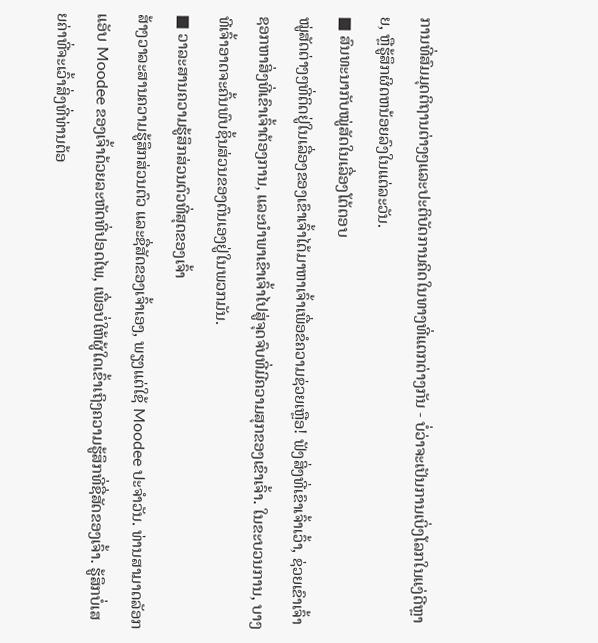ການທີ່ສົມມຸດຕິຖານຕ່າງໆແລະປະຕິບັດການຄິດໃນທາງທີ່ແຕກຕ່າງກັນ - ບໍ່ວ່າຈະເປັນການເບິ່ງໂລກໃນແງ່ດີຫຼາຍ, ຫຼືຮູ້ສຶກຜິດຫນ້ອຍລົງໃນແຕ່ລະວັນ.
■ ສົນທະນາກັບໝູ່ສັດໃນເລື່ອງໂຕ້ຕອບ
ໝູ່ສັດຕ່າງໆທີ່ຕິດຢູ່ໃນເລື່ອງຂອງເຂົາເຈົ້າໄດ້ມາຫາເຈົ້າເພື່ອຂໍຄວາມຊ່ວຍເຫຼືອ! ຟັງສິ່ງທີ່ເຂົາເຈົ້າເວົ້າ, ຊ່ວຍເຂົາເຈົ້າຊອກຫາສິ່ງທີ່ເຂົາເຈົ້າຕ້ອງການ, ແລະນໍາພາເຂົາເຈົ້າໄປສູ່ຈຸດຈົບທີ່ມີຄວາມສຸກຂອງເຂົາເຈົ້າ. ໃນຂະບວນການ, ບາງທີເຈົ້າອາດຈະຄົ້ນພົບຊິ້ນສ່ວນຂອງຕົນເອງຢູ່ໃນພວກມັນ.
■ ວາລະສານຄວາມຮູ້ສຶກສ່ວນຕົວທີ່ສຸດຂອງເຈົ້າ
ສ້າງວາລະສານຄວາມຮູ້ສຶກສ່ວນຕົວ ແລະຊື່ສັດຂອງເຈົ້າເອງ, ພຽງແຕ່ໃຊ້ Moodee ປະຈໍາວັນ. ທ່ານສາມາດລັອກແອັບ Moodee ຂອງເຈົ້າດ້ວຍລະຫັດທີ່ປອດໄພ, ເພື່ອບໍ່ໃຫ້ຜູ້ໃດເຂົ້າເຖິງຄວາມຮູ້ສຶກທີ່ຊື່ສັດຂອງເຈົ້າ. ຮູ້ສຶກບໍ່ເສຍຄ່າທີ່ຈະເວົ້າສິ່ງທີ່ທ່ານຕ້ອ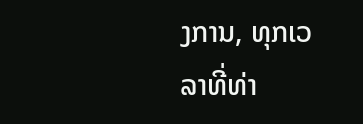ງການ, ທຸກເວລາທີ່ທ່າ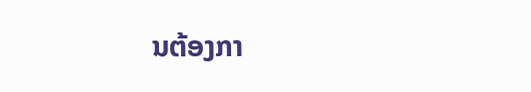ນຕ້ອງກາ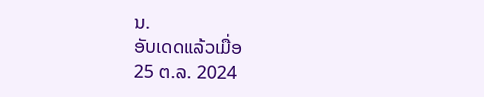ນ.
ອັບເດດແລ້ວເມື່ອ
25 ຕ.ລ. 2024